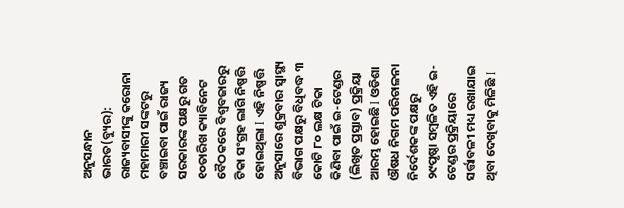ଅନୁସନ୍ଧାନ ଭାରତ(ବ୍ୟୁର): ରାଜ୍ୟବାସୀଙ୍କୁ କରୋନା ମହାମାରୀ ସଙ୍କଟରୁ ବଞ୍ଚାଇବା ପାଇଁ ରାଜ୍ୟ ସରକାରଙ୍କ ପକ୍ଷରୁ ଗତ ୧୦ତାରିଖ କ୍ୟାବିନେଟ ବୈଠକରେ ବିଶ୍ୱବଜାରରୁ ଟିକା ସଂଗ୍ରହ ଲାଗି ନିଷ୍ପତ୍ତି ହୋଇଥିଲା I ଏହି ନିଷ୍ପତ୍ତି ଅନୁସାରେ ଶୁକ୍ରବାର ସ୍ୱାସ୍ଥ୍ୟ ବିଭାଗ ପକ୍ଷରୁ ବିଧିବଦ୍ଧ ୩ କୋଟି ୮୦ ଲକ୍ଷ ଟିକା କିଣିବା ପାଇଁ ଇ-ଟେଣ୍ଡର (ଲିଖିତ ପ୍ରସ୍ତାବ) ପ୍ରକ୍ରିୟା ଆରମ୍ଭ ହୋଇଛି I ଓଡିଶା ଔଷଧ ନିଗମ ପରିଚାଳନା ନିର୍ଦେଶକଙ୍କ ପକ୍ଷରୁ ୨୯ପୃଷ୍ଠା ସମ୍ବଳିତ ଏହି ଇ-ଟେଣ୍ଡର ପ୍ରକ୍ରିୟାରେ ସର୍ତ୍ତାବଳୀ ମଧ୍ୟ ରଖାଯାଇ ଥିବା ଦେଖିବାକୁ ମିଳିଛି I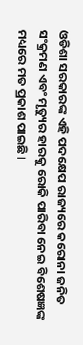ଓଡିଶା ସରକାରଙ୍କ ଏହି ପଦକ୍ଷେପ ରାଜ୍ୟରେ କରୋନା ଜନିତ ସଂକ୍ରମଣ ଏବଂ ମୃତ୍ୟୁର ହାରକୁ ରୋକି ପାରିବା ନେଇ ବିଶେଷଜ୍ଞଙ୍କ ମଧ୍ୟରେ ମତ ପ୍ରକାଶ ପାଇଛି I